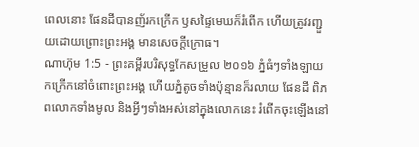ពេលនោះ ផែនដីបានញ័រកក្រើក ឫសផ្ទៃមេឃក៏រំពើក ហើយត្រូវរញ្ជួយដោយព្រោះព្រះអង្គ មានសេចក្ដីក្រោធ។
ណាហ៊ុម 1:5 - ព្រះគម្ពីរបរិសុទ្ធកែសម្រួល ២០១៦ ភ្នំធំៗទាំងឡាយកក្រើកនៅចំពោះព្រះអង្គ ហើយភ្នំតូចទាំងប៉ុន្មានក៏រលាយ ផែនដី ពិភពលោកទាំងមូល និងអ្វីៗទាំងអស់នៅក្នុងលោកនេះ រំពើកចុះឡើងនៅ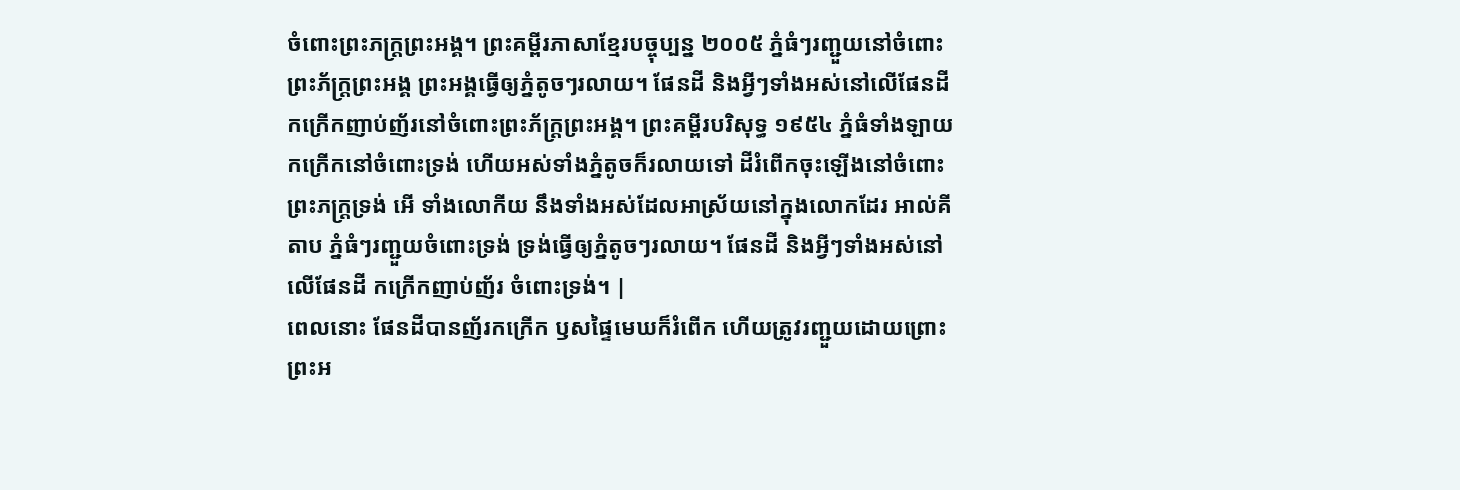ចំពោះព្រះភក្ត្រព្រះអង្គ។ ព្រះគម្ពីរភាសាខ្មែរបច្ចុប្បន្ន ២០០៥ ភ្នំធំៗរញ្ជួយនៅចំពោះព្រះភ័ក្ត្រព្រះអង្គ ព្រះអង្គធ្វើឲ្យភ្នំតូចៗរលាយ។ ផែនដី និងអ្វីៗទាំងអស់នៅលើផែនដី កក្រើកញាប់ញ័រនៅចំពោះព្រះភ័ក្ត្រព្រះអង្គ។ ព្រះគម្ពីរបរិសុទ្ធ ១៩៥៤ ភ្នំធំទាំងឡាយកក្រើកនៅចំពោះទ្រង់ ហើយអស់ទាំងភ្នំតូចក៏រលាយទៅ ដីរំពើកចុះឡើងនៅចំពោះព្រះភក្ត្រទ្រង់ អើ ទាំងលោកីយ នឹងទាំងអស់ដែលអាស្រ័យនៅក្នុងលោកដែរ អាល់គីតាប ភ្នំធំៗរញ្ជួយចំពោះទ្រង់ ទ្រង់ធ្វើឲ្យភ្នំតូចៗរលាយ។ ផែនដី និងអ្វីៗទាំងអស់នៅលើផែនដី កក្រើកញាប់ញ័រ ចំពោះទ្រង់។ |
ពេលនោះ ផែនដីបានញ័រកក្រើក ឫសផ្ទៃមេឃក៏រំពើក ហើយត្រូវរញ្ជួយដោយព្រោះព្រះអ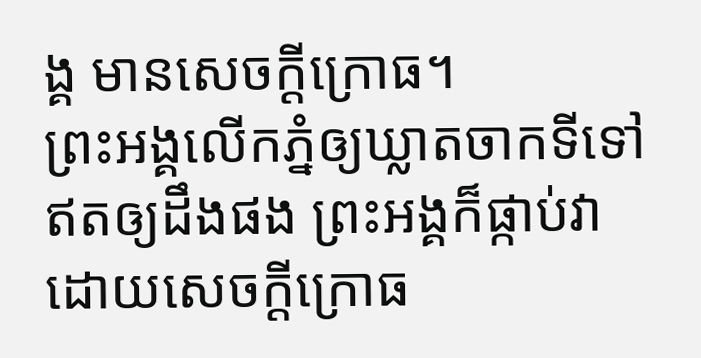ង្គ មានសេចក្ដីក្រោធ។
ព្រះអង្គលើកភ្នំឲ្យឃ្លាតចាកទីទៅឥតឲ្យដឹងផង ព្រះអង្គក៏ផ្កាប់វាដោយសេចក្ដីក្រោធ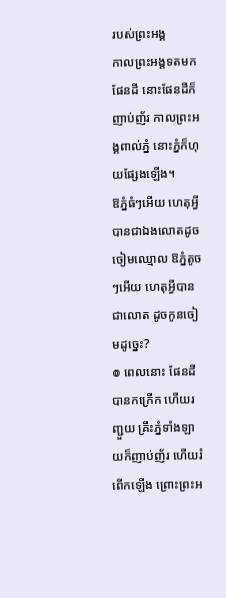របស់ព្រះអង្គ
កាលព្រះអង្គទតមកផែនដី នោះផែនដីក៏ញាប់ញ័រ កាលព្រះអង្គពាល់ភ្នំ នោះភ្នំក៏ហុយផ្សែងឡើង។
ឱភ្នំធំៗអើយ ហេតុអ្វីបានជាឯងលោតដូចចៀមឈ្មោល ឱភ្នំតូចៗអើយ ហេតុអ្វីបានជាលោត ដូចកូនចៀមដូច្នេះ?
៙ ពេលនោះ ផែនដីបានកក្រើក ហើយរញ្ជួយ គ្រឹះភ្នំទាំងឡាយក៏ញាប់ញ័រ ហើយរំពើកឡើង ព្រោះព្រះអ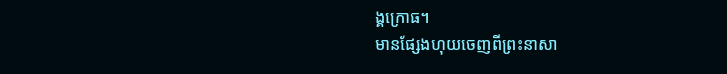ង្គក្រោធ។
មានផ្សែងហុយចេញពីព្រះនាសា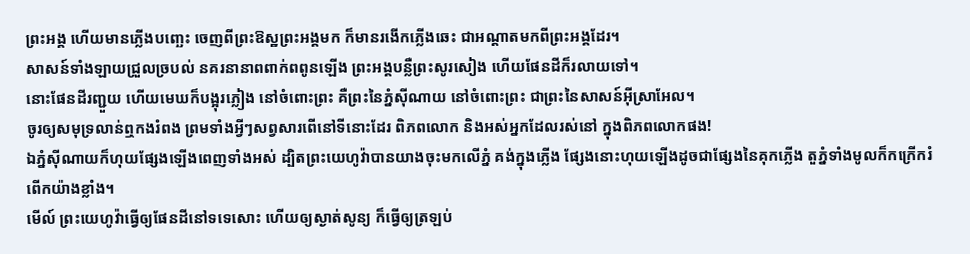ព្រះអង្គ ហើយមានភ្លើងបញ្ឆេះ ចេញពីព្រះឱស្ឋព្រះអង្គមក ក៏មានរងើកភ្លើងឆេះ ជាអណ្ដាតមកពីព្រះអង្គដែរ។
សាសន៍ទាំងឡាយជ្រួលច្របល់ នគរនានាពពាក់ពពូនឡើង ព្រះអង្គបន្លឺព្រះសូរសៀង ហើយផែនដីក៏រលាយទៅ។
នោះផែនដីរញ្ជួយ ហើយមេឃក៏បង្អុរភ្លៀង នៅចំពោះព្រះ គឺព្រះនៃភ្នំស៊ីណាយ នៅចំពោះព្រះ ជាព្រះនៃសាសន៍អ៊ីស្រាអែល។
ចូរឲ្យសមុទ្រលាន់ឮកងរំពង ព្រមទាំងអ្វីៗសព្វសារពើនៅទីនោះដែរ ពិភពលោក និងអស់អ្នកដែលរស់នៅ ក្នុងពិភពលោកផង!
ឯភ្នំស៊ីណាយក៏ហុយផ្សែងឡើងពេញទាំងអស់ ដ្បិតព្រះយេហូវ៉ាបានយាងចុះមកលើភ្នំ គង់ក្នុងភ្លើង ផ្សែងនោះហុយឡើងដូចជាផ្សែងនៃគុកភ្លើង តួភ្នំទាំងមូលក៏កក្រើករំពើកយ៉ាងខ្លាំង។
មើល៍ ព្រះយេហូវ៉ាធ្វើឲ្យផែនដីនៅទទេសោះ ហើយឲ្យស្ងាត់សូន្យ ក៏ធ្វើឲ្យត្រឡប់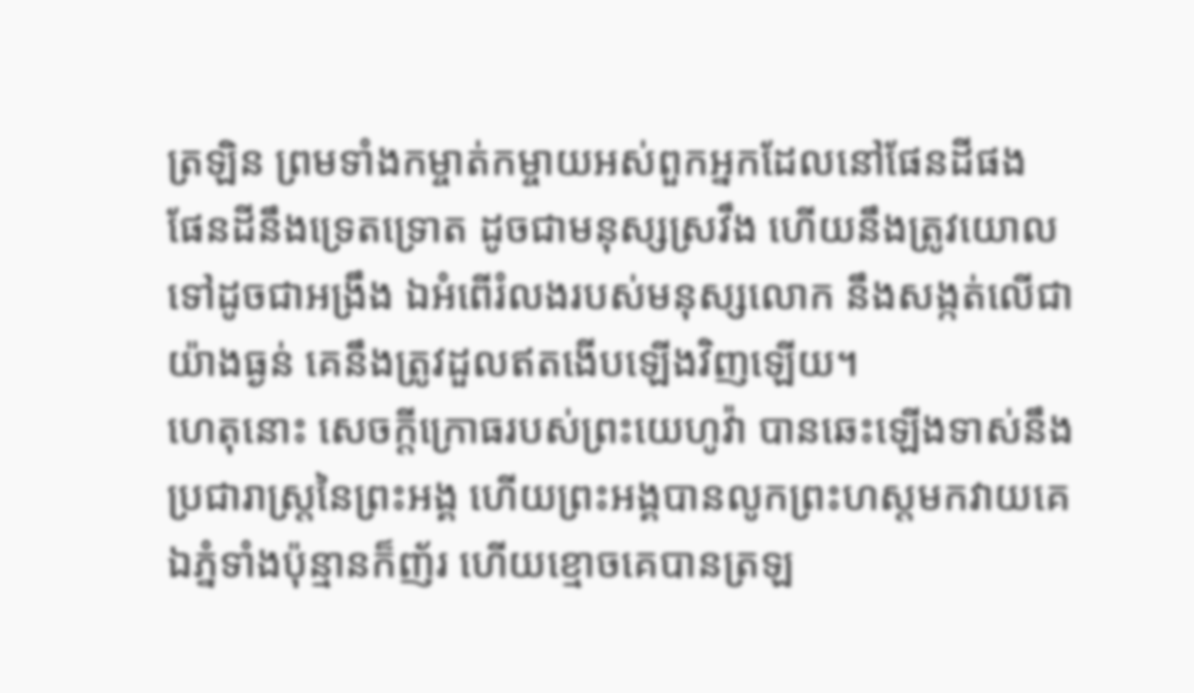ត្រឡិន ព្រមទាំងកម្ចាត់កម្ចាយអស់ពួកអ្នកដែលនៅផែនដីផង
ផែនដីនឹងទ្រេតទ្រោត ដូចជាមនុស្សស្រវឹង ហើយនឹងត្រូវយោលទៅដូចជាអង្រឹង ឯអំពើរំលងរបស់មនុស្សលោក នឹងសង្កត់លើជាយ៉ាងធ្ងន់ គេនឹងត្រូវដួលឥតងើបឡើងវិញឡើយ។
ហេតុនោះ សេចក្ដីក្រោធរបស់ព្រះយេហូវ៉ា បានឆេះឡើងទាស់នឹងប្រជារាស្ត្រនៃព្រះអង្គ ហើយព្រះអង្គបានលូកព្រះហស្តមកវាយគេ ឯភ្នំទាំងប៉ុន្មានក៏ញ័រ ហើយខ្មោចគេបានត្រឡ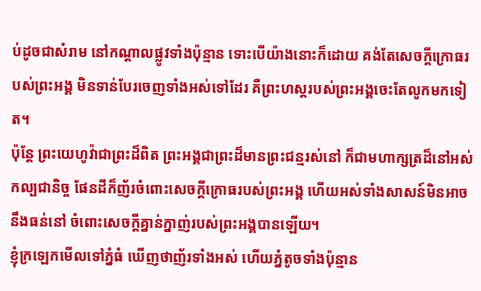ប់ដូចជាសំរាម នៅកណ្ដាលផ្លូវទាំងប៉ុន្មាន ទោះបើយ៉ាងនោះក៏ដោយ គង់តែសេចក្ដីក្រោធរបស់ព្រះអង្គ មិនទាន់បែរចេញទាំងអស់ទៅដែរ គឺព្រះហស្តរបស់ព្រះអង្គចេះតែលូកមកទៀត។
ប៉ុន្តែ ព្រះយេហូវ៉ាជាព្រះដ៏ពិត ព្រះអង្គជាព្រះដ៏មានព្រះជន្មរស់នៅ ក៏ជាមហាក្សត្រដ៏នៅអស់កល្បជានិច្ច ផែនដីក៏ញ័រចំពោះសេចក្ដីក្រោធរបស់ព្រះអង្គ ហើយអស់ទាំងសាសន៍មិនអាចនឹងធន់នៅ ចំពោះសេចក្ដីគ្នាន់ក្នាញ់របស់ព្រះអង្គបានឡើយ។
ខ្ញុំក្រឡេកមើលទៅភ្នំធំ ឃើញថាញ័រទាំងអស់ ហើយភ្នំតូចទាំងប៉ុន្មាន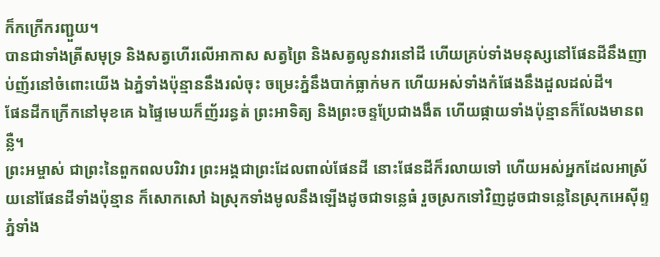ក៏កក្រើករញ្ជួយ។
បានជាទាំងត្រីសមុទ្រ និងសត្វហើរលើអាកាស សត្វព្រៃ និងសត្វលូនវារនៅដី ហើយគ្រប់ទាំងមនុស្សនៅផែនដីនឹងញាប់ញ័រនៅចំពោះយើង ឯភ្នំទាំងប៉ុន្មាននឹងរលំចុះ ចម្រេះភ្នំនឹងបាក់ធ្លាក់មក ហើយអស់ទាំងកំផែងនឹងដួលដល់ដី។
ផែនដីកក្រើកនៅមុខគេ ឯផ្ទៃមេឃក៏ញ័ររន្ធត់ ព្រះអាទិត្យ និងព្រះចន្ទប្រែជាងងឹត ហើយផ្កាយទាំងប៉ុន្មានក៏លែងមានពន្លឺ។
ព្រះអម្ចាស់ ជាព្រះនៃពួកពលបរិវារ ព្រះអង្គជាព្រះដែលពាល់ផែនដី នោះផែនដីក៏រលាយទៅ ហើយអស់អ្នកដែលអាស្រ័យនៅផែនដីទាំងប៉ុន្មាន ក៏សោកសៅ ឯស្រុកទាំងមូលនឹងឡើងដូចជាទន្លេធំ រួចស្រកទៅវិញដូចជាទន្លេនៃស្រុកអេស៊ីព្ទ
ភ្នំទាំង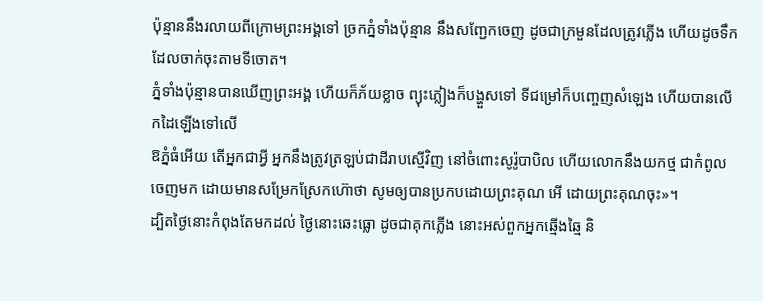ប៉ុន្មាននឹងរលាយពីក្រោមព្រះអង្គទៅ ច្រកភ្នំទាំងប៉ុន្មាន នឹងសញ្ជែកចេញ ដូចជាក្រមួនដែលត្រូវភ្លើង ហើយដូចទឹកដែលចាក់ចុះតាមទីចោត។
ភ្នំទាំងប៉ុន្មានបានឃើញព្រះអង្គ ហើយក៏ភ័យខ្លាច ព្យុះភ្លៀងក៏បង្ហួសទៅ ទីជម្រៅក៏បញ្ចេញសំឡេង ហើយបានលើកដៃឡើងទៅលើ
ឱភ្នំធំអើយ តើអ្នកជាអ្វី អ្នកនឹងត្រូវត្រឡប់ជាដីរាបស្មើវិញ នៅចំពោះសូរ៉ូបាបិល ហើយលោកនឹងយកថ្ម ជាកំពូលចេញមក ដោយមានសម្រែកស្រែកហ៊ោថា សូមឲ្យបានប្រកបដោយព្រះគុណ អើ ដោយព្រះគុណចុះ»។
ដ្បិតថ្ងៃនោះកំពុងតែមកដល់ ថ្ងៃនោះឆេះធ្លោ ដូចជាគុកភ្លើង នោះអស់ពួកអ្នកឆ្មើងឆ្មៃ និ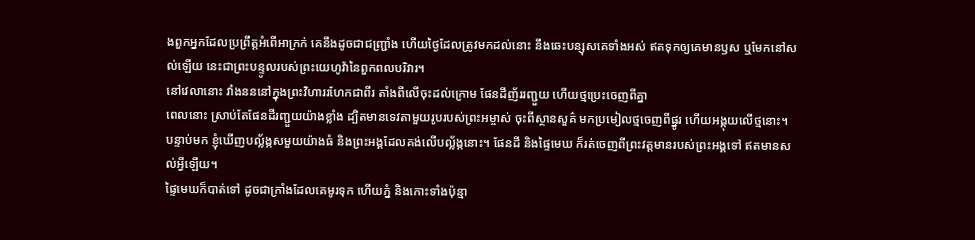ងពួកអ្នកដែលប្រព្រឹត្តអំពើអាក្រក់ គេនឹងដូចជាជញ្ជ្រាំង ហើយថ្ងៃដែលត្រូវមកដល់នោះ នឹងឆេះបន្សុសគេទាំងអស់ ឥតទុកឲ្យគេមានឫស ឬមែកនៅសល់ឡើយ នេះជាព្រះបន្ទូលរបស់ព្រះយេហូវ៉ានៃពួកពលបរិវារ។
នៅវេលានោះ វាំងនននៅក្នុងព្រះវិហាររហែកជាពីរ តាំងពីលើចុះដល់ក្រោម ផែនដីញ័ររញ្ជួយ ហើយថ្មប្រេះចេញពីគ្នា
ពេលនោះ ស្រាប់តែផែនដីរញ្ជួយយ៉ាងខ្លាំង ដ្បិតមានទេវតាមួយរូបរបស់ព្រះអម្ចាស់ ចុះពីស្ថានសួគ៌ មកប្រមៀលថ្មចេញពីផ្នូរ ហើយអង្គុយលើថ្មនោះ។
បន្ទាប់មក ខ្ញុំឃើញបល្ល័ង្កសមួយយ៉ាងធំ និងព្រះអង្គដែលគង់លើបល្ល័ង្កនោះ។ ផែនដី និងផ្ទៃមេឃ ក៏រត់ចេញពីព្រះវត្តមានរបស់ព្រះអង្គទៅ ឥតមានសល់អ្វីឡើយ។
ផ្ទៃមេឃក៏បាត់ទៅ ដូចជាក្រាំងដែលគេមូរទុក ហើយភ្នំ និងកោះទាំងប៉ុន្មា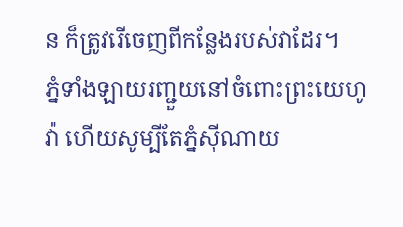ន ក៏ត្រូវរើចេញពីកន្លែងរបស់វាដែរ។
ភ្នំទាំងឡាយរញ្ជួយនៅចំពោះព្រះយេហូវ៉ា ហើយសូម្បីតែភ្នំស៊ីណាយ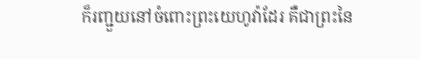ក៏រញ្ជួយនៅចំពោះព្រះយេហូវ៉ាដែរ គឺជាព្រះនៃ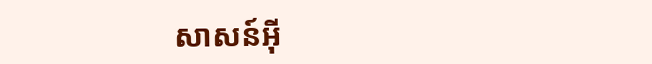សាសន៍អ៊ី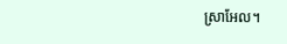ស្រាអែល។